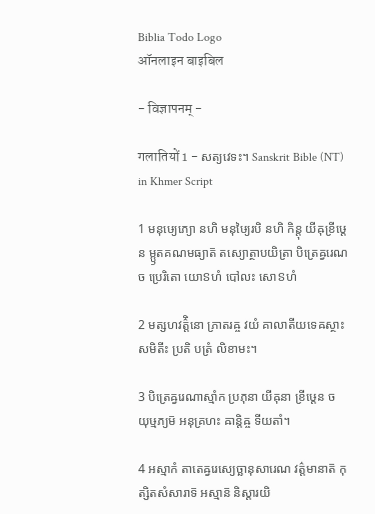Biblia Todo Logo
ऑनलाइन बाइबिल

- विज्ञापनम् -

गलातियों 1 - សត្យវេទះ។ Sanskrit Bible (NT) in Khmer Script

1 មនុឞ្យេភ្យោ នហិ មនុឞ្យៃរបិ នហិ កិន្តុ យីឝុខ្រីឞ្ដេន ម្ឫតគណមធ្យាត៑ តស្យោត្ថាបយិត្រា បិត្រេឝ្វរេណ ច ប្រេរិតោ យោៜហំ បៅលះ សោៜហំ

2 មត្សហវត៌្តិនោ ភ្រាតរឝ្ច វយំ គាលាតីយទេឝស្ថាះ សមិតីះ ប្រតិ បត្រំ លិខាមះ។

3 បិត្រេឝ្វរេណាស្មាំក ប្រភុនា យីឝុនា ខ្រីឞ្ដេន ច យុឞ្មភ្យម៑ អនុគ្រហះ ឝាន្តិឝ្ច ទីយតាំ។

4 អស្មាកំ តាតេឝ្វរេស្យេច្ឆានុសារេណ វត៌្តមានាត៑ កុត្សិតសំសារាទ៑ អស្មាន៑ និស្តារយិ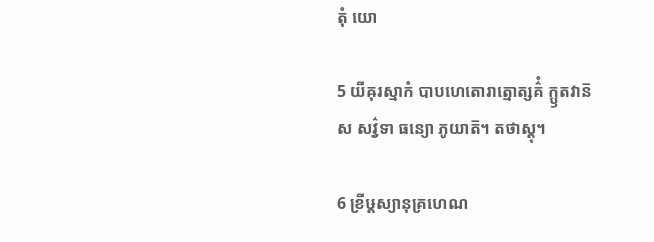តុំ យោ

5 យីឝុរស្មាកំ បាបហេតោរាត្មោត្សគ៌ំ ក្ឫតវាន៑ ស សវ៌្វទា ធន្យោ ភូយាត៑។ តថាស្តុ។

6 ខ្រីឞ្ដស្យានុគ្រហេណ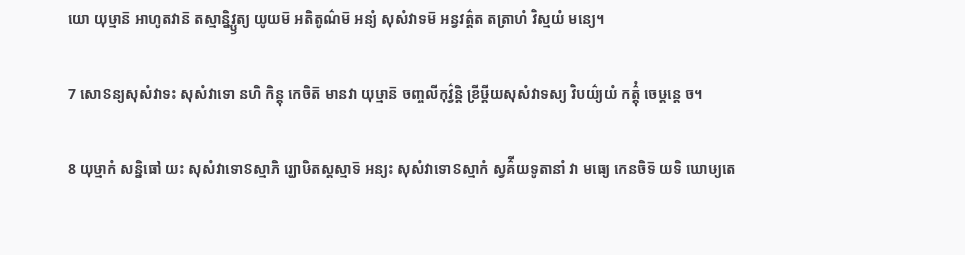យោ យុឞ្មាន៑ អាហូតវាន៑ តស្មាន្និវ្ឫត្យ យូយម៑ អតិតូណ៌ម៑ អន្យំ សុសំវាទម៑ អន្វវត៌្តត តត្រាហំ វិស្មយំ មន្យេ។

7 សោៜន្យសុសំវាទះ សុសំវាទោ នហិ កិន្តុ កេចិត៑ មានវា យុឞ្មាន៑ ចញ្ចលីកុវ៌្វន្តិ ខ្រីឞ្ដីយសុសំវាទស្យ វិបយ៌្យយំ កត៌្តុំ ចេឞ្ដន្តេ ច។

8 យុឞ្មាកំ សន្និធៅ យះ សុសំវាទោៜស្មាភិ រ្ឃោឞិតស្តស្មាទ៑ អន្យះ សុសំវាទោៜស្មាកំ ស្វគ៌ីយទូតានាំ វា មធ្យេ កេនចិទ៑ យទិ ឃោឞ្យតេ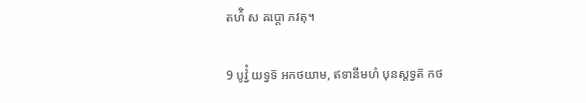តហ៌ិ ស ឝប្តោ ភវតុ។

9 បូវ៌្វំ យទ្វទ៑ អកថយាម, ឥទានីមហំ បុនស្តទ្វត៑ កថ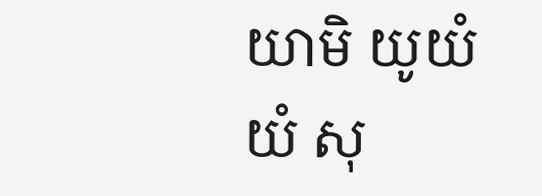យាមិ យូយំ យំ សុ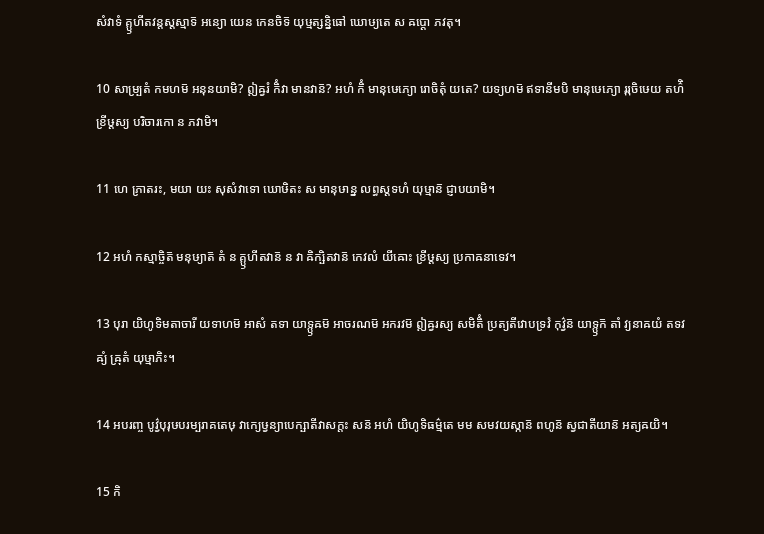សំវាទំ គ្ឫហីតវន្តស្តស្មាទ៑ អន្យោ យេន កេនចិទ៑ យុឞ្មត្សន្និធៅ ឃោឞ្យតេ ស ឝប្តោ ភវតុ។

10 សាម្ប្រតំ កមហម៑ អនុនយាមិ? ឦឝ្វរំ កិំវា មានវាន៑? អហំ កិំ មានុឞេភ្យោ រោចិតុំ យតេ? យទ្យហម៑ ឥទានីមបិ មានុឞេភ្យោ រុរុចិឞេយ តហ៌ិ ខ្រីឞ្ដស្យ បរិចារកោ ន ភវាមិ។

11 ហេ ភ្រាតរះ, មយា យះ សុសំវាទោ ឃោឞិតះ ស មានុឞាន្ន លព្ធស្តទហំ យុឞ្មាន៑ ជ្ញាបយាមិ។

12 អហំ កស្មាច្ចិត៑ មនុឞ្យាត៑ តំ ន គ្ឫហីតវាន៑ ន វា ឝិក្ឞិតវាន៑ កេវលំ យីឝោះ ខ្រីឞ្ដស្យ ប្រកាឝនាទេវ។

13 បុរា យិហូទិមតាចារី យទាហម៑ អាសំ តទា យាទ្ឫឝម៑ អាចរណម៑ អករវម៑ ឦឝ្វរស្យ សមិតិំ ប្រត្យតីវោបទ្រវំ កុវ៌្វន៑ យាទ្ឫក៑ តាំ វ្យនាឝយំ តទវឝ្យំ ឝ្រុតំ យុឞ្មាភិះ។

14 អបរញ្ច បូវ៌្វបុរុឞបរម្បរាគតេឞុ វាក្យេឞ្វន្យាបេក្ឞាតីវាសក្តះ សន៑ អហំ យិហូទិធម៌្មតេ មម សមវយស្កាន៑ ពហូន៑ ស្វជាតីយាន៑ អត្យឝយិ។

15 កិ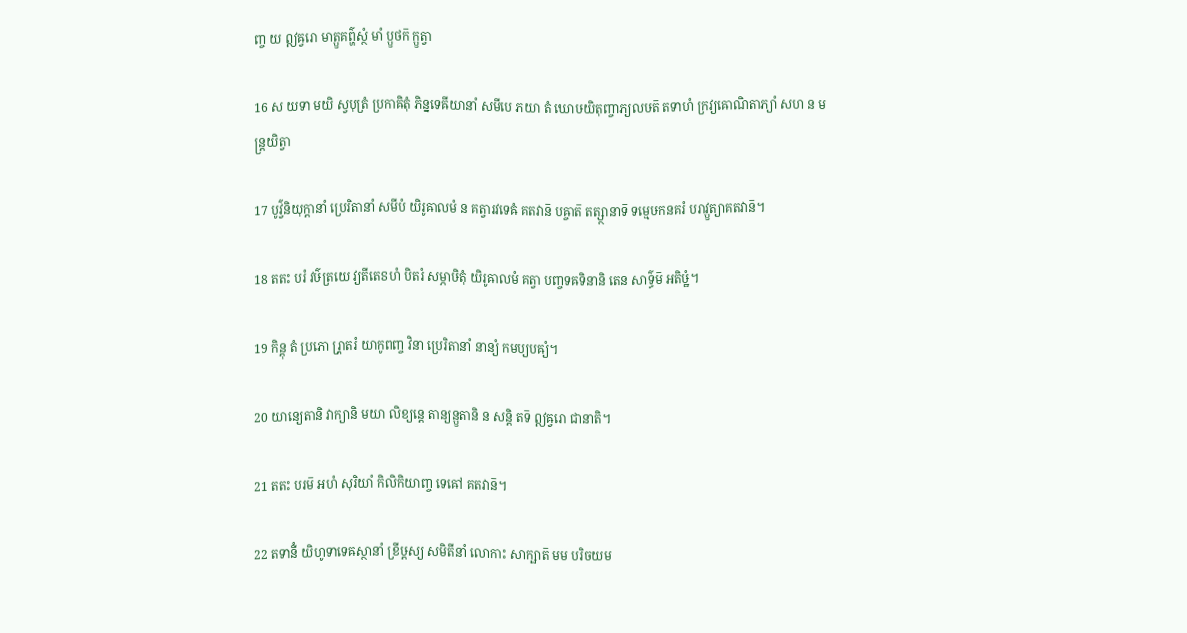ញ្ច យ ឦឝ្វរោ មាត្ឫគព៌្ហស្ថំ មាំ ប្ឫថក៑ ក្ឫត្វា

16 ស យទា មយិ ស្វបុត្រំ ប្រកាឝិតុំ ភិន្នទេឝីយានាំ សមីបេ ភយា តំ ឃោឞយិតុញ្ចាភ្យលឞត៑ តទាហំ ក្រវ្យឝោណិតាភ្យាំ សហ ន មន្ត្រយិត្វា

17 បូវ៌្វនិយុក្តានាំ ប្រេរិតានាំ សមីបំ យិរូឝាលមំ ន គត្វារវទេឝំ គតវាន៑ បឝ្ចាត៑ តត្ស្ថានាទ៑ ទម្មេឞកនគរំ បរាវ្ឫត្យាគតវាន៑។

18 តតះ បរំ វឞ៌ត្រយេ វ្យតីតេៜហំ បិតរំ សម្ភាឞិតុំ យិរូឝាលមំ គត្វា បញ្ចទឝទិនានិ តេន សាទ៌្ធម៑ អតិឞ្ឋំ។

19 កិន្តុ តំ ប្រភោ រ្ភ្រាតរំ យាកូពញ្ច វិនា ប្រេរិតានាំ នាន្យំ កមប្យបឝ្យំ។

20 យាន្យេតានិ វាក្យានិ មយា លិខ្យន្តេ តាន្យន្ឫតានិ ន សន្តិ តទ៑ ឦឝ្វរោ ជានាតិ។

21 តតះ បរម៑ អហំ សុរិយាំ កិលិកិយាញ្ច ទេឝៅ គតវាន៑។

22 តទានីំ យិហូទាទេឝស្ថានាំ ខ្រីឞ្ដស្យ សមិតីនាំ លោកាះ សាក្ឞាត៑ មម បរិចយម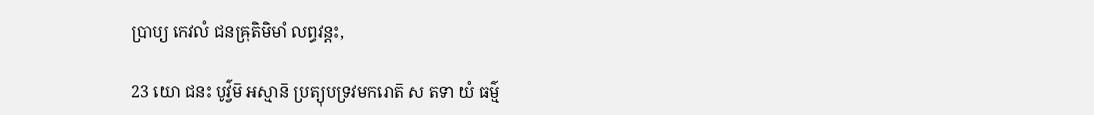ប្រាប្យ កេវលំ ជនឝ្រុតិមិមាំ លព្ធវន្តះ,

23 យោ ជនះ បូវ៌្វម៑ អស្មាន៑ ប្រត្យុបទ្រវមករោត៑ ស តទា យំ ធម៌្ម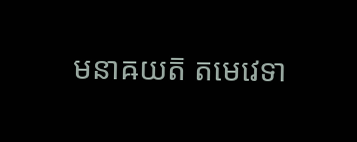មនាឝយត៑ តមេវេទា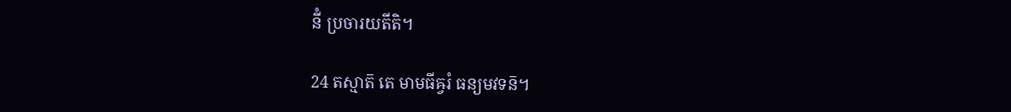នីំ ប្រចារយតីតិ។

24 តស្មាត៑ តេ មាមធីឝ្វរំ ធន្យមវទន៑។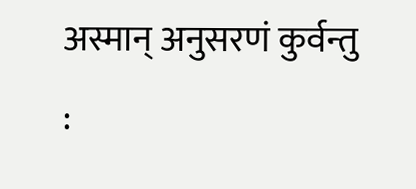अस्मान् अनुसरणं कुर्वन्तु :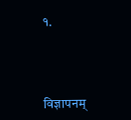१.



विज्ञापनम्